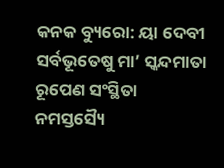କନକ ବ୍ୟୁରୋ: ୟା ଦେବୀ ସର୍ବଭୂତେଷୁ ମା’ ସ୍କନ୍ଦମାତା ରୂପେଣ ସଂସ୍ଥିତା
ନମସ୍ତସ୍ୟୈ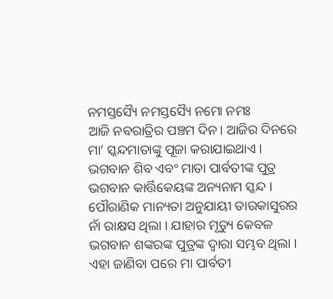ନମସ୍ତସ୍ୟୈ ନମସ୍ତସ୍ୟୈ ନମୋ ନମଃ
ଆଜି ନବରାତ୍ରିର ପଞ୍ଚମ ଦିନ। ଆଜିର ଦିନରେ ମା’ ସ୍କନ୍ଦମାତାଙ୍କୁ ପୂଜା କରାଯାଇଥାଏ । ଭଗବାନ ଶିବ ଏବଂ ମାତା ପାର୍ବତୀଙ୍କ ପୁତ୍ର ଭଗବାନ କାର୍ତ୍ତିକେୟଙ୍କ ଅନ୍ୟନାମ ସ୍କନ୍ଦ । ପୌରାଣିକ ମାନ୍ୟତା ଅନୁଯାୟୀ ତାରକାସୁରର ନାଁ ରାକ୍ଷସ ଥିଲା । ଯାହାର ମୃତ୍ୟୁ କେବଳ ଭଗବାନ ଶଙ୍କରଙ୍କ ପୁତ୍ରଙ୍କ ଦ୍ୱାରା ସମ୍ଭବ ଥିଲା । ଏହା ଜାଣିବା ପରେ ମା ପାର୍ବତୀ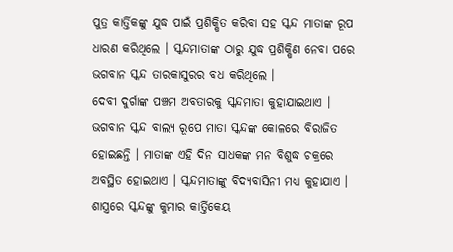ପୁତ୍ର କାର୍ତ୍ତିକଙ୍କୁ ଯୁଦ୍ଧ ପାଇଁ ପ୍ରଶିକ୍ଷିତ କରିବା ସହ ସ୍କନ୍ଦ ମାତାଙ୍କ ରୂପ ଧାରଣ କରିଥିଲେ । ସ୍କନ୍ଦମାତାଙ୍କ ଠାରୁ ଯୁଦ୍ଧ ପ୍ରଶିକ୍ଷିଣ ନେବା ପରେ ଭଗବାନ ସ୍କନ୍ଦ ତାରକାସୁରର ବଧ କରିଥିଲେ ।
ଦେବୀ ଦୁର୍ଗାଙ୍କ ପଞ୍ଚମ ଅବତାରକୁ ସ୍କନ୍ଦମାତା କୁହାଯାଇଥାଏ । ଭଗବାନ ସ୍କନ୍ଦ ବାଲ୍ୟ ରୂପେ ମାତା ସ୍କନ୍ଦଙ୍କ କୋଳରେ ବିରାଜିତ ହୋଇଛନ୍ତି । ମାତାଙ୍କ ଏହି ଦିନ ସାଧକଙ୍କ ମନ ବିଶୁଦ୍ଧ ଚକ୍ରରେ ଅବସ୍ଥିତ ହୋଇଥାଏ । ସ୍କନ୍ଦମାତାଙ୍କୁ ବିଦ୍ୟବାସିନୀ ମଧ୍ୟ କୁହାଯାଏ । ଶାସ୍ତ୍ରରେ ସ୍କନ୍ଦଙ୍କୁ କୁମାର କାର୍ତ୍ତିକେୟ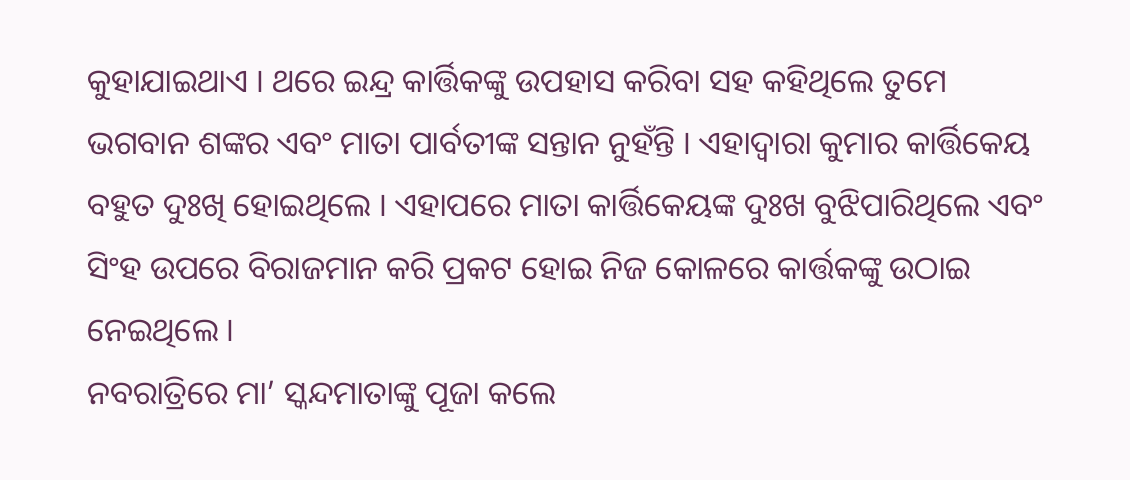କୁହାଯାଇଥାଏ । ଥରେ ଇନ୍ଦ୍ର କାର୍ତ୍ତିକଙ୍କୁ ଉପହାସ କରିବା ସହ କହିଥିଲେ ତୁମେ ଭଗବାନ ଶଙ୍କର ଏବଂ ମାତା ପାର୍ବତୀଙ୍କ ସନ୍ତାନ ନୁହଁନ୍ତି । ଏହାଦ୍ୱାରା କୁମାର କାର୍ତ୍ତିକେୟ ବହୁତ ଦୁଃଖି ହୋଇଥିଲେ । ଏହାପରେ ମାତା କାର୍ତ୍ତିକେୟଙ୍କ ଦୁଃଖ ବୁଝିପାରିଥିଲେ ଏବଂ ସିଂହ ଉପରେ ବିରାଜମାନ କରି ପ୍ରକଟ ହୋଇ ନିଜ କୋଳରେ କାର୍ତ୍ତକଙ୍କୁ ଉଠାଇ ନେଇଥିଲେ ।
ନବରାତ୍ରିରେ ମା’ ସ୍କନ୍ଦମାତାଙ୍କୁ ପୂଜା କଲେ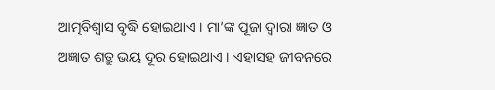ଆତ୍ମବିଶ୍ୱାସ ବୃଦ୍ଧି ହୋଇଥାଏ । ମା’ଙ୍କ ପୂଜା ଦ୍ୱାରା ଜ୍ଞାତ ଓ ଅଜ୍ଞାତ ଶତ୍ରୁ ଭୟ ଦୂର ହୋଇଥାଏ । ଏହାସହ ଜୀବନରେ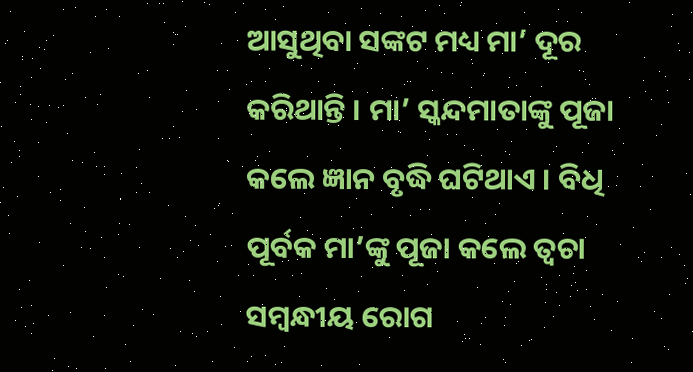ଆସୁଥିବା ସଙ୍କଟ ମଧ୍ୟ ମା’ ଦୂର କରିଥାନ୍ତି । ମା’ ସ୍କନ୍ଦମାତାଙ୍କୁ ପୂଜା କଲେ ଜ୍ଞାନ ବୃଦ୍ଧି ଘଟିଥାଏ । ବିଧି ପୂର୍ବକ ମା’ଙ୍କୁ ପୂଜା କଲେ ତ୍ୱଚା ସମ୍ବନ୍ଧୀୟ ରୋଗ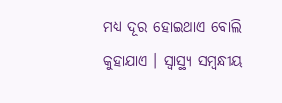ମଧ୍ୟ ଦୂର ହୋଇଥାଏ ବୋଲି କୁହାଯାଏ । ସ୍ୱାସ୍ଥ୍ୟ ସମ୍ବନ୍ଧୀୟ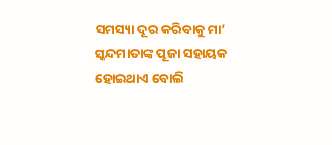ସମସ୍ୟା ଦୂର କରିବାକୁ ମା’ ସ୍କନ୍ଦମାତାଙ୍କ ପୂଜା ସହାୟକ ହୋଇଥାଏ ବୋଲି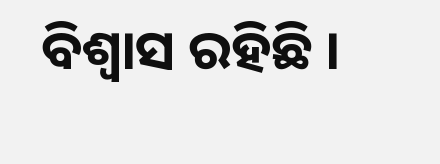ବିଶ୍ୱାସ ରହିଛି ।